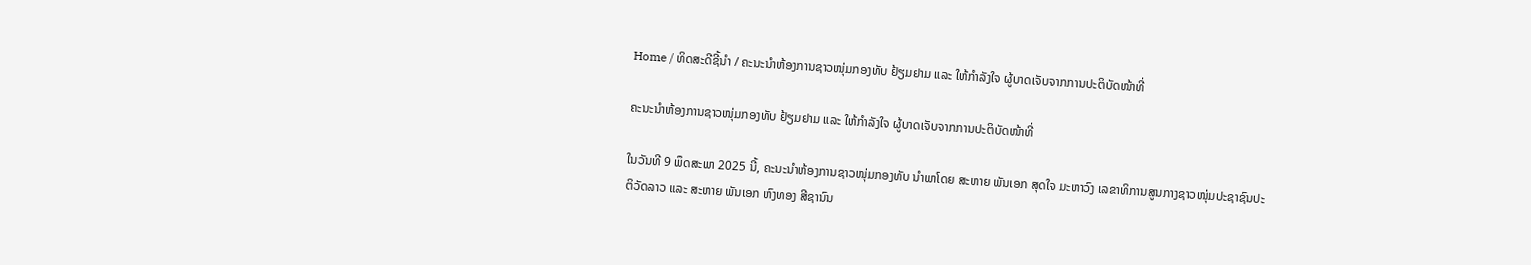Home / ທິດສະດີຊີ້ນຳ / ຄະນະນໍາຫ້ອງການຊາວໜຸ່ມກອງທັບ ຢ້ຽມຢາມ ແລະ ໃຫ້ກໍາລັງໃຈ ຜູ້ບາດເຈັບຈາກການປະຕິບັດໜ້າທີ່

ຄະນະນໍາຫ້ອງການຊາວໜຸ່ມກອງທັບ ຢ້ຽມຢາມ ແລະ ໃຫ້ກໍາລັງໃຈ ຜູ້ບາດເຈັບຈາກການປະຕິບັດໜ້າທີ່

ໃນວັນທີ 9 ພຶດສະພາ 2025 ນີ້, ຄະນະນໍາຫ້ອງການຊາວໜຸ່ມກອງທັບ ນໍາພາໂດຍ ສະຫາຍ ພັນເອກ ສຸດໃຈ ມະຫາວົງ ເລຂາທິການສູນກາງຊາວໜຸ່ມປະຊາຊົນປະຕິວັດລາວ ແລະ ສະຫາຍ ພັນເອກ ຫົງທອງ ສີຊານົນ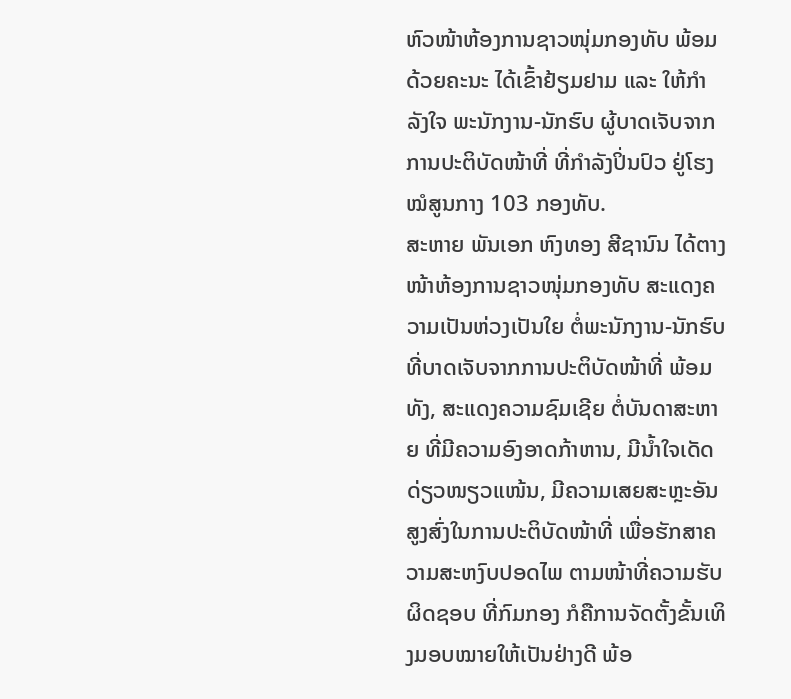ຫົວໜ້າຫ້ອງການຊາວໜຸ່ມກອງທັບ ພ້ອມດ້ວຍຄະນະ ໄດ້ເຂົ້າຢ້ຽມຢາມ ແລະ ໃຫ້ກໍາລັງໃຈ ພະນັກງານ-ນັກຮົບ ຜູ້ບາດເຈັບຈາກການປະຕິບັດໜ້າທີ່ ທີ່ກຳລັງປິ່ນປົວ ຢູ່ໂຮງໝໍສູນກາງ 103 ກອງທັບ.
ສະຫາຍ ພັນເອກ ຫົງທອງ ສີຊານົນ ໄດ້ຕາງໜ້າຫ້ອງການຊາວໜຸ່ມກອງທັບ ສະແດງຄວາມເປັນຫ່ວງເປັນໃຍ ຕໍ່ພະນັກງານ-ນັກຮົບ ທີ່ບາດເຈັບຈາກການປະຕິບັດໜ້າທີ່ ພ້ອມທັງ, ສະແດງຄວາມຊົມເຊີຍ ຕໍ່ບັນດາສະຫາຍ ທີ່ມີຄວາມອົງອາດກ້າຫານ, ມີນໍ້າໃຈເດັດດ່ຽວໜຽວແໜ້ນ, ມີຄວາມເສຍສະຫຼະອັນສູງສົ່ງໃນການປະຕິບັດໜ້າທີ່ ເພື່ອຮັກສາຄວາມສະຫງົບປອດໄພ ຕາມໜ້າທີ່ຄວາມຮັບຜິດຊອບ ທີ່ກົມກອງ ກໍຄືການຈັດຕັ້ງຂັ້ນເທິງມອບໝາຍໃຫ້ເປັນຢ່າງດີ ພ້ອ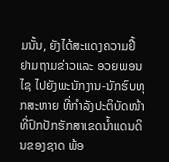ມນັ້ນ, ຍັງໄດ້ສະແດງຄວາມຢື້ຢາມຖາມຂ່າວແລະ ອວຍພອນໄຊ ໄປຍັງພະນັກງານ-ນັກຮົບທຸກສະຫາຍ ທີ່ກໍາລັງປະຕິບັດໜ້າທີ່ປົກປັກຮັກສາເຂດນໍ້າແດນດິນຂອງຊາດ ພ້ອ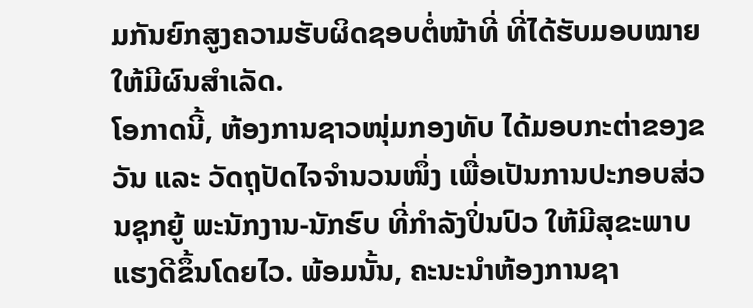ມກັນຍົກສູງຄວາມຮັບຜິດຊອບຕໍ່ໜ້າທີ່ ທີ່ໄດ້ຮັບມອບໝາຍໃຫ້ມີຜົນສໍາເລັດ.
ໂອກາດນີ້, ຫ້ອງການຊາວໜຸ່ມກອງທັບ ໄດ້ມອບກະຕ່າຂອງຂວັນ ແລະ ວັດຖຸປັດໄຈຈໍານວນໜຶ່ງ ເພື່ອເປັນການປະກອບສ່ວນຊຸກຍູ້ ພະນັກງານ-ນັກຮົບ ທີ່ກໍາລັງປິ່ນປົວ ໃຫ້ມີສຸຂະພາບແຮງດີຂຶ້ນໂດຍໄວ. ພ້ອມນັ້ນ, ຄະນະນໍາຫ້ອງການຊາ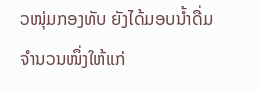ວໜຸ່ມກອງທັບ ຍັງໄດ້ມອບນໍ້າດື່ມຈໍານວນໜຶ່ງໃຫ້ແກ່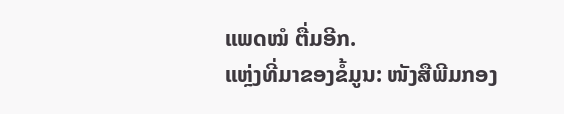ແພດໝໍ ຕື່ມອີກ.
ແຫຼ່ງທີ່ມາຂອງຂໍ້ມູນ: ໜັງສືພີມກອງ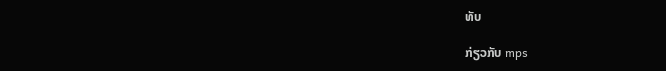ທັບ

ກ່ຽວກັບ mps